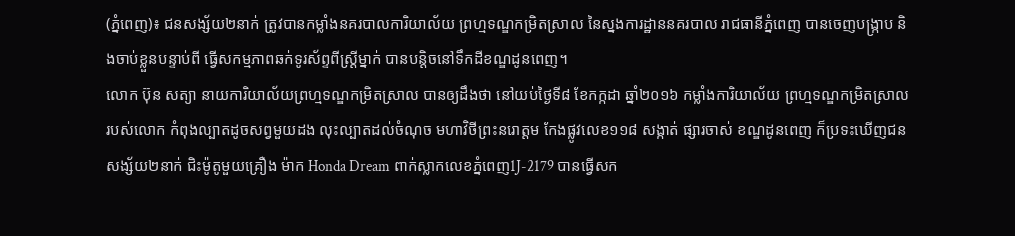(ភ្នំពេញ)៖ ជនសង្ស័យ២នាក់ ត្រូវបានកម្លាំងនគរបាលការិយាល័យ ព្រហ្មទណ្ឌកម្រិតស្រាល នៃស្នងការដ្ឋាននគរបាល រាជធានីភ្នំពេញ បានចេញបង្ក្រាប និងចាប់ខ្លួនបន្ទាប់ពី ធ្វើសកម្មភាពឆក់ទូរស័ព្ទពីស្ដ្រីម្នាក់ បានបន្តិចនៅទឹកដីខណ្ឌដូនពេញ។
លោក ប៊ុន សត្យា នាយការិយាល័យព្រហ្មទណ្ឌកម្រិតស្រាល បានឲ្យដឹងថា នៅយប់ថ្ងៃទី៨ ខែកក្កដា ឆ្នាំ២០១៦ កម្លាំងការិយាល័យ ព្រហ្មទណ្ឌកម្រិតស្រាលរបស់លោក កំពុងល្បាតដូចសព្វមួយដង លុះល្បាតដល់ចំណុច មហាវិថីព្រះនរោត្តម កែងផ្លូវលេខ១១៨ សង្កាត់ ផ្សារចាស់ ខណ្ឌដូនពេញ ក៏ប្រទះឃើញជនសង្ស័យ២នាក់ ជិះម៉ូតូមួយគ្រឿង ម៉ាក Honda Dream ពាក់ស្លាកលេខភ្នំពេញ1J-2179 បានធ្វើសក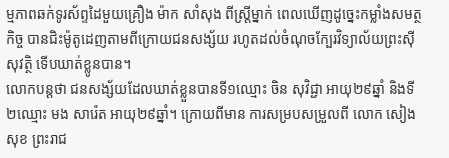ម្មភាពឆក់ទូរស័ព្ទដៃមួយគ្រឿង ម៉ាក សាំសុង ពីស្ដ្រីម្នាក់ ពេលឃើញដូច្នេះកម្លាំងសមត្ថកិច្ច បានជិះម៉ូតូដេញតាមពីក្រោយជនសង្ស័យ រហូតដល់ចំណុចក្បែរវិទ្យាល័យព្រះស៊ីសុវត្ថិ ទើបឃាត់ខ្លូនបាន។
លោកបន្ដថា ជនសង្ស័យដែលឃាត់ខ្លួនបានទី១ឈ្មោះ ចិន សុវិជ្ជា អាយុ២៩ឆ្នាំ និងទី២ឈ្មោះ មង សារ៉េត អាយុ២៩ឆ្នាំ។ ក្រោយពីមាន ការសម្របសម្រួលពី លោក សៀង សុខ ព្រះរាជ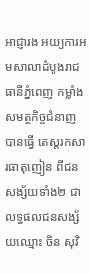អាជ្ញារង អយ្យការអមសាលាដំបូងរាជធានីភ្នំពេញ កម្លាំងសមត្ថកិច្ចជំនាញបានធ្វើ តេស្ដរកសារធាតុញៀន ពីជនសង្ស័យទាំង២ ជាលទ្ធផលជនសង្ស័យឈ្មោះ ចិន សុវិ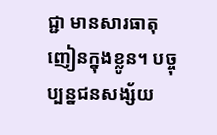ជ្ជា មានសារធាតុញៀនក្នុងខ្លូន។ បច្ចុប្បន្នជនសង្ស័យ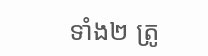ទាំង២ ត្រូ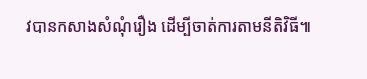វបានកសាងសំណុំរឿង ដើម្បីចាត់ការតាមនីតិវិធី៕